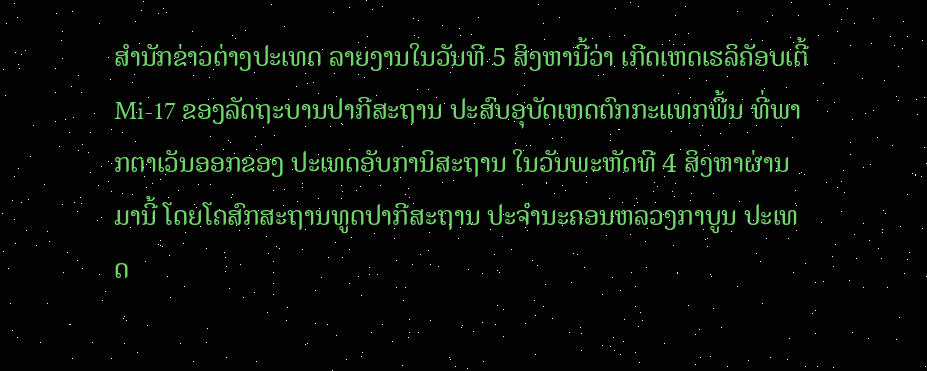ສຳນັກຂ່າວຕ່າງປະເທດ ລາຍງານໃນວັນທີ 5 ສິງຫານີ້ວ່າ ເກີດເຫດເຮລິຄັອບເຕີ້ Mi-17 ຂອງລັດຖະບານປາກີສະຖານ ປະສົບອຸບັດເຫດຕົກກະແທກພື້ນ ທີ່ພາກຕາເວັນອອກຂອງ ປະເທດອັບການິສະຖານ ໃນວັນພະຫັດທີ 4 ສິງຫາຜ່ານມານີ້ ໂດຍໂຄສົກສະຖານທູດປາກີສະຖານ ປະຈຳນະຄອນຫລວງກາບູນ ປະເທດ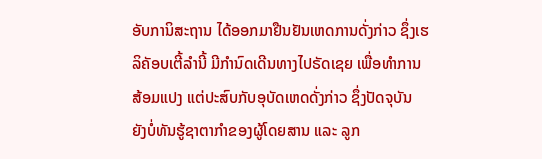ອັບການິສະຖານ ໄດ້ອອກມາຢືນຢັນເຫດການດັ່ງກ່າວ ຊຶ່ງເຮລິຄັອບເຕີ້ລຳນີ້ ມີກຳນົດເດີນທາງໄປຣັດເຊຍ ເພື່ອທຳການສ້ອມແປງ ແຕ່ປະສົບກັບອຸບັດເຫດດັ່ງກ່າວ ຊຶ່ງປັດຈຸບັນ ຍັງບໍ່ທັນຮູ້ຊາຕາກຳຂອງຜູ້ໂດຍສານ ແລະ ລູກ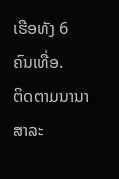ເຮືອທັງ 6 ຄົນເທື່ອ.
ຕິດຕາມນານາສາລະ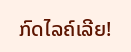ກົດໄລຄ໌ເລີຍ!